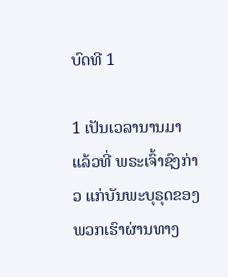ບົດທີ 1

1 ເປັນເວລານານມາແລ້ວທີ່ ພຣະເຈົ້າຊົງກ່າວ ແກ່ບັນພະບຸຣຸດຂອງພວກເຮົາຜ່ານທາງ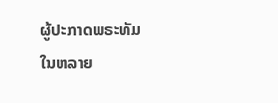ຜູ້ປະກາດພຣະທັມໃນຫລາຍ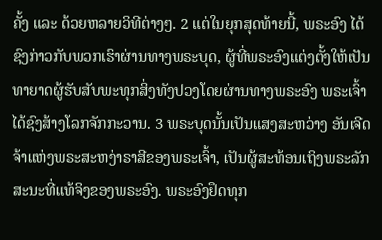ຄັ້ງ ແລະ ດ້ວຍຫລາຍວິທີຕ່າງໆ. 2 ແຕ່ໃນຍຸກສຸດທ້າຍນີ້, ພຣະອົງ ໄດ້ຊົງກ່າວກັບພວກເຮົາຜ່ານທາງພຣະບຸດ, ຜູ້ທີ່ພຣະອົງແຕ່ງຕັ້ງໃຫ້ເປັນທາຍາດຜູ້ຮັບສັບພະທຸກສິ່ງທັງປວງໂດຍຜ່ານທາງພຣະອົງ ພຣະເຈົ້າໄດ້ຊົງສ້າງໂລກຈັກກະວານ. 3 ພຣະບຸດນັ້ນເປັນແສງສະຫວ່າງ ອັນເຈີດຈ້າແຫ່ງພຣະສະຫງ່າຣາສີຂອງພຣະເຈົ້າ, ເປັນຜູ້ສະທ້ອນເຖິງພຣະລັກສະນະທີ່ແທ້ຈິງຂອງພຣະອົງ. ພຣະອົງຢຶດທຸກ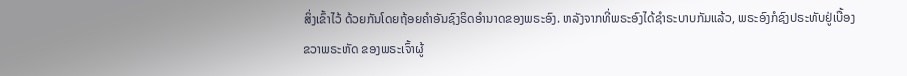ສິ່ງເຂົ້າໄວ້ ດ້ວຍກັນໂດຍຖ້ອຍຄຳອັນຊົງຣິດອຳນາດຂອງພຣະອົງ. ຫລັງຈາກທີ່ພຣະອົງໄດ້ຊຳຣະບາບກັມແລ້ວ, ພຣະອົງກໍຊົງປຣະທັບຢູ່ເບື້ອງຂວາພຣະຫັດ ຂອງພຣະເຈົ້າຜູ້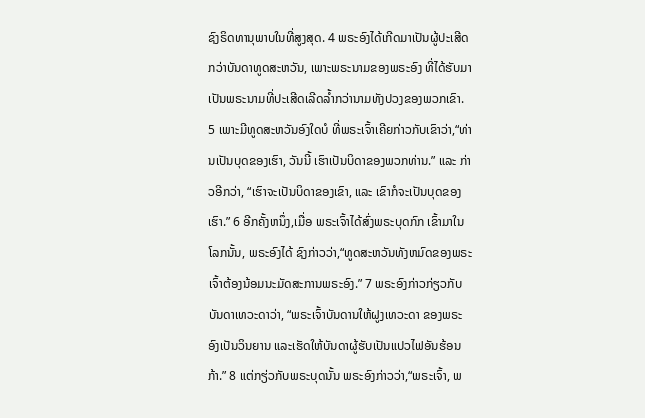ຊົງຣິດທານຸພາບໃນທີ່ສູງສຸດ. 4 ພຣະອົງໄດ້ເກີດມາເປັນຜູ້ປະເສີດກວ່າບັນດາທູດສະຫວັນ, ເພາະພຣະນາມຂອງພຣະອົງ ທີ່ໄດ້ຮັບມາເປັນພຣະນາມທີ່ປະເສີດເລີດລໍ້າກວ່ານາມທັງປວງຂອງພວກເຂົາ. 5 ເພາະມີທູດສະຫວັນອົງໃດບໍ ທີ່ພຣະເຈົ້າເຄີຍກ່າວກັບເຂົາວ່າ,“ທ່ານເປັນບຸດຂອງເຮົາ, ວັນນີ້ ເຮົາເປັນບິດາຂອງພວກທ່ານ.” ແລະ ກ່າວອີກວ່າ, “ເຮົາຈະເປັນບິດາຂອງເຂົາ, ແລະ ເຂົາກໍຈະເປັນບຸດຂອງເຮົາ.” 6 ອີກຄັ້ງຫນຶ່ງ,ເມື່ອ ພຣະເຈົ້າໄດ້ສົ່ງພຣະບຸດກົກ ເຂົ້າມາໃນໂລກນັ້ນ, ພຣະອົງໄດ້ ຊົງກ່າວວ່າ,“ທູດສະຫວັນທັງຫມົດຂອງພຣະເຈົ້າຕ້ອງນ້ອມນະມັດສະການພຣະອົງ.” 7 ພຣະອົງກ່າວກ່ຽວກັບບັນດາເທວະດາວ່າ, “ພຣະເຈົ້າບັນດານໃຫ້ຝູງເທວະດາ ຂອງພຣະອົງເປັນວິນຍານ ແລະເຮັດໃຫ້ບັນດາຜູ້ຮັບເປັນແປວໄຟອັນຮ້ອນກ້າ.” 8 ແຕ່ກຽ່ວກັບພຣະບຸດນັ້ນ ພຣະອົງກ່າວວ່າ,“ພຣະເຈົ້າ, ພ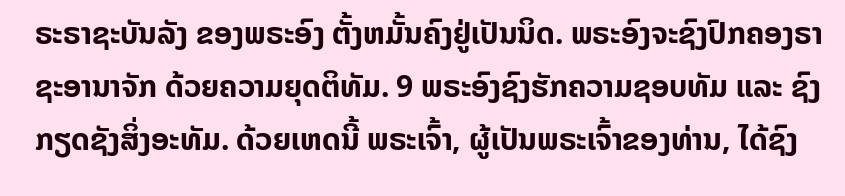ຣະຣາຊະບັນລັງ ຂອງພຣະອົງ ຕັ້ງຫມັ້ນຄົງຢູ່ເປັນນິດ. ພຣະອົງຈະຊົງປົກຄອງຣາຊະອານາຈັກ ດ້ວຍຄວາມຍຸດຕິທັມ. 9 ພຣະອົງຊົງຮັກຄວາມຊອບທັມ ແລະ ຊົງກຽດຊັງສິ່ງອະທັມ. ດ້ວຍເຫດນີ້ ພຣະເຈົ້າ, ຜູ້ເປັນພຣະເຈົ້າຂອງທ່ານ, ໄດ້ຊົງ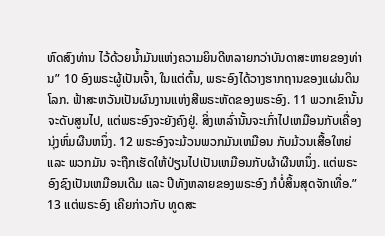ຫົດສົງທ່ານ ໄວ້ດ້ວຍນໍ້າມັນແຫ່ງຄວາມຍິນດີຫລາຍກວ່າບັນດາສະຫາຍຂອງທ່ານ” 10 ອົງພຣະຜູ້ເປັນເຈົ້າ, ໃນແຕ່ຕົ້ນ, ພຣະອົງໄດ້ວາງຮາກຖານຂອງແຜ່ນດິນໂລກ. ຟ້າສະຫວັນເປັນຜົນງານແຫ່ງສີພຣະຫັດຂອງພຣະອົງ. 11 ພວກເຂົານັ້ນຈະດັບສູນໄປ, ແຕ່ພຣະອົງຈະຍັງຄົງຢູ່. ສິ່ງເຫລົ່ານັ້ນຈະເກົ່າໄປເຫມືອນກັບເຄື່ອງນຸ່ງຫົ່ມຜືນຫນຶ່ງ. 12 ພຣະອົງຈະມ້ວນພວກມັນເຫມືອນ ກັບມ້ວນເສື້ອໃຫຍ່ ແລະ ພວກມັນ ຈະຖືກເຮັດໃຫ້ປ່ຽນໄປເປັນເຫມືອນກັບຜ້າຜືນຫນຶ່ງ. ແຕ່ພຣະອົງຊົງເປັນເຫມືອນເດີມ ແລະ ປີທັງຫລາຍຂອງພຣະອົງ ກໍບໍ່ສິ້ນສຸດຈັກເທື່ອ.” 13 ແຕ່ພຣະອົງ ເຄີຍກ່າວກັບ ທູດສະ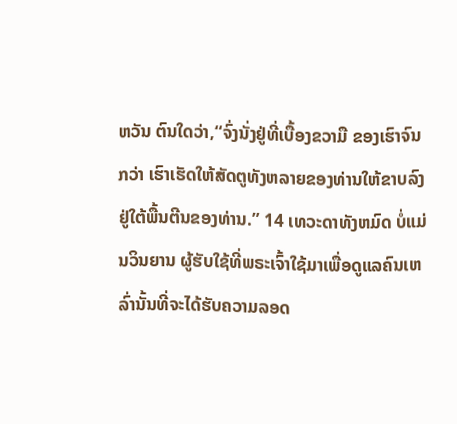ຫວັນ ຕົນໃດວ່າ,“ຈົ່ງນັ່ງຢູ່ທີ່ເບື້ອງຂວາມື ຂອງເຮົາຈົນກວ່າ ເຮົາເຮັດໃຫ້ສັດຕູທັງຫລາຍຂອງທ່ານໃຫ້ຂາບລົງຢູ່ໃຕ້ພື້ນຕີນຂອງທ່ານ.” 14 ເທວະດາທັງຫມົດ ບໍ່ແມ່ນວິນຍານ ຜູ້ຮັບໃຊ້ທີ່ພຣະເຈົ້າໃຊ້ມາເພື່ອດູແລຄົນເຫລົ່ານັ້ນທີ່ຈະໄດ້ຮັບຄວາມລອດ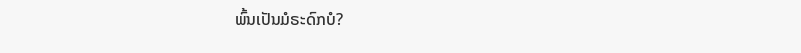ພົ້ນເປັນມໍຣະດົກບໍ?